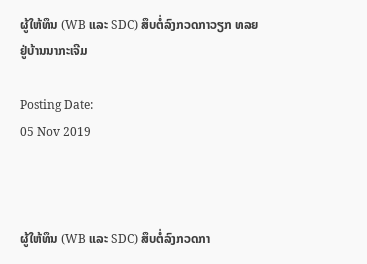ຜູ້ໃຫ້ທຶນ (WB ແລະ SDC) ສຶບຕໍ່ລົງກວດກາວຽກ ທລຍ ຢູ່ບ້ານນາກະເຈີມ

Posting Date:
05 Nov 2019



ຜູ້ໃຫ້ທຶນ (WB ແລະ SDC) ສຶບຕໍ່ລົງກວດກາ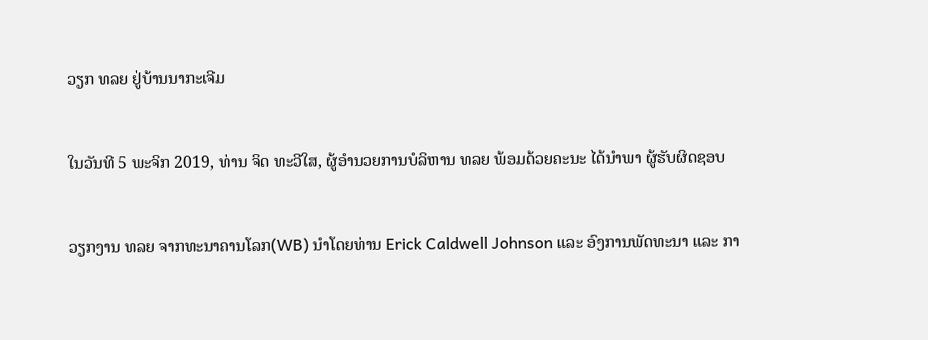ວຽກ ທລຍ ຢູ່ບ້ານນາກະເຈີມ



ໃນວັນທີ 5 ພະຈິກ 2019, ທ່ານ ຈິດ ທະວີໃສ, ຜູ້ອໍານວຍການບໍລິຫານ ທລຍ ພ້ອມດ້ວຍຄະນະ ໄດ້ນໍາພາ ຜູ້ຮັບຜິດຊອບ



ວຽກງານ ທລຍ ຈາກທະນາຄານໂລກ(WB) ນໍາໂດຍທ່ານ Erick Caldwell Johnson ແລະ ອົງການພັດທະນາ ແລະ ກາ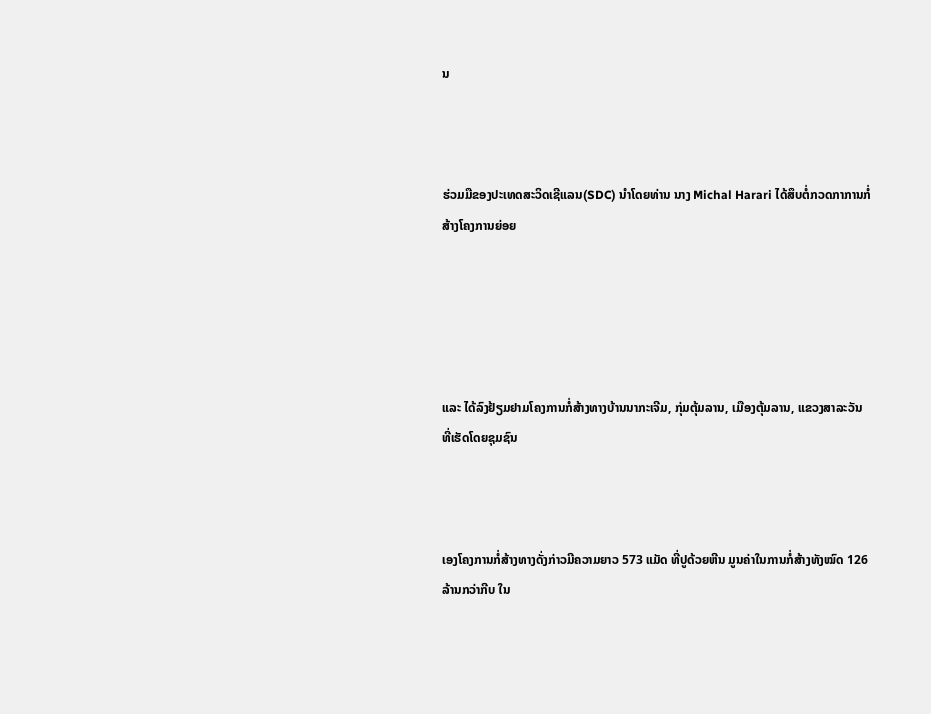ນ



ຮ່ວມມືຂອງປະເທດສະວິດເຊີແລນ(SDC) ນໍາໂດຍທ່ານ ນາງ Michal Harari ໄດ້ສຶບຕໍ່ກວດກາການກໍ່ສ້າງໂຄງການຍ່ອຍ





ແລະ ໄດ້ລົງຢ້ຽມຢາມໂຄງການກໍ່ສ້າງທາງບ້ານນາກະເຈີມ, ກຸ່ມຕຸ້ມລານ, ເມືອງຕຸ້ມລານ, ແຂວງສາລະວັນ ທີ່ເຮັດໂດຍຊຸມຊົນ



ເອງໂຄງການກໍ່ສ້າງທາງດັ່ງກ່າວມີຄວາມຍາວ 573 ແມັດ ທີ່ປູດ້ວຍຫີນ ມູນຄ່າໃນການກໍ່ສ້າງທັງໝົດ 126 ລ້ານກວ່າກີບ ໃນ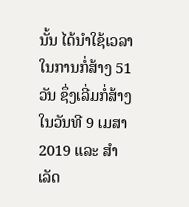ນັ້ນ ໄດ້ນໍາໃຊ້ເວລາໃນການກໍ່ສ້າງ 51 ວັນ ຊຶ່ງເລີ່ມກໍ່ສ້າງໃນວັນທີ 9 ເມສາ 2019 ແລະ ສໍາເລັດ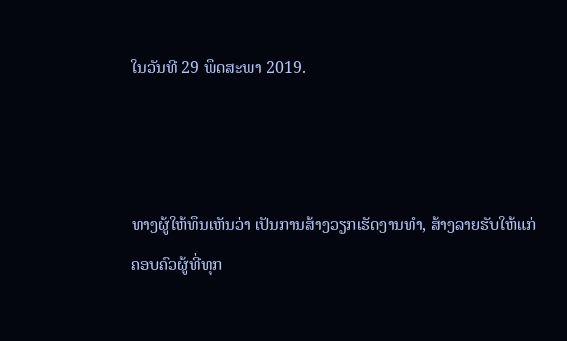ໃນວັນທີ 29 ພຶດສະພາ 2019.



ທາງຜູ້ໃຫ້ທຶນເຫັນວ່າ ເປັນການສ້າງວຽກເຮັດງານທໍາ, ສ້າງລາຍຮັບໃຫ້ແກ່ຄອບຄົວຜູ້ທີ່ທຸກ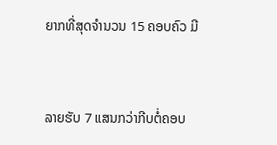ຍາກທີ່ສຸດຈໍານວນ 15 ຄອບຄົວ ມີ



ລາຍຮັບ 7 ແສນກວ່າກີບຕໍ່ຄອບ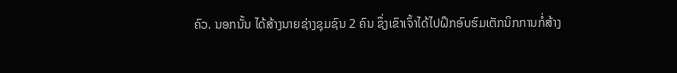ຄົວ. ນອກນັ້ນ ໄດ້ສ້າງນາຍຊ່າງຊຸມຊົນ 2 ຄົນ ຊຶ່ງເຂົາເຈົ້າໄດ້ໄປຝຶກອົບຮົມເຕັກນິກການກໍ່ສ້າງ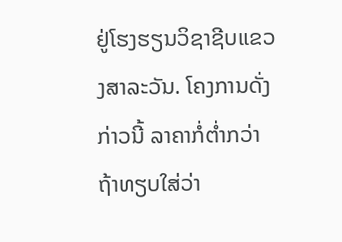ຢູ່ໂຮງຮຽນວິຊາຊີບແຂວງສາລະວັນ. ໂຄງການດັ່ງກ່າວນີ້ ລາຄາກໍ່ຕໍ່າກວ່າ ຖ້າທຽບໃສ່ວ່າ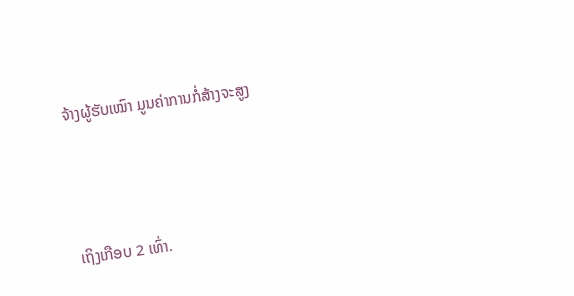ຈ້າງຜູ້ຮັບເໝົາ ມູນຄ່າການກໍ່ສ້າງຈະສູງ



ເຖິງເກືອບ 2 ເທົ່າ.